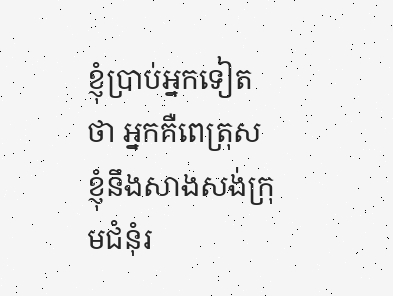ខ្ញុំប្រាប់អ្នកទៀតថា អ្នកគឺពេត្រុស ខ្ញុំនឹងសាងសង់ក្រុមជំនុំរ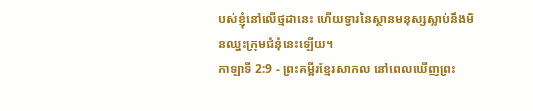បស់ខ្ញុំនៅលើថ្មដានេះ ហើយទ្វារនៃស្ថានមនុស្សស្លាប់នឹងមិនឈ្នះក្រុមជំនុំនេះឡើយ។
កាឡាទី 2:9 - ព្រះគម្ពីរខ្មែរសាកល នៅពេលឃើញព្រះ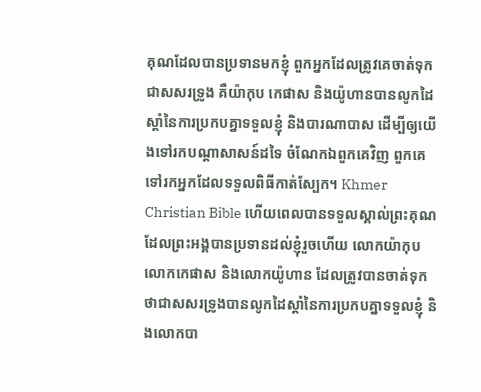គុណដែលបានប្រទានមកខ្ញុំ ពួកអ្នកដែលត្រូវគេចាត់ទុកជាសសរទ្រូង គឺយ៉ាកុប កេផាស និងយ៉ូហានបានលូកដៃស្ដាំនៃការប្រកបគ្នាទទួលខ្ញុំ និងបារណាបាស ដើម្បីឲ្យយើងទៅរកបណ្ដាសាសន៍ដទៃ ចំណែកឯពួកគេវិញ ពួកគេទៅរកអ្នកដែលទទួលពិធីកាត់ស្បែក។ Khmer Christian Bible ហើយពេលបានទទួលស្គាល់ព្រះគុណដែលព្រះអង្គបានប្រទានដល់ខ្ញុំរួចហើយ លោកយ៉ាកុប លោកកេផាស និងលោកយ៉ូហាន ដែលត្រូវបានចាត់ទុកថាជាសសរទ្រូងបានលូកដៃស្ដាំនៃការប្រកបគ្នាទទួលខ្ញុំ និងលោកបា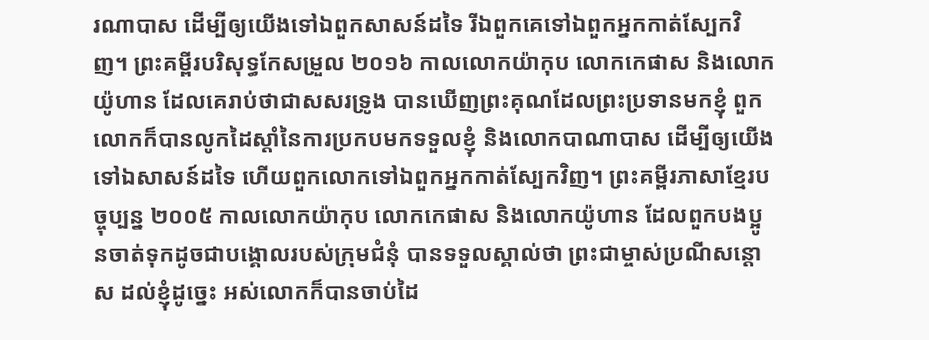រណាបាស ដើម្បីឲ្យយើងទៅឯពួកសាសន៍ដទៃ រីឯពួកគេទៅឯពួកអ្នកកាត់ស្បែកវិញ។ ព្រះគម្ពីរបរិសុទ្ធកែសម្រួល ២០១៦ កាលលោកយ៉ាកុប លោកកេផាស និងលោកយ៉ូហាន ដែលគេរាប់ថាជាសសរទ្រូង បានឃើញព្រះគុណដែលព្រះប្រទានមកខ្ញុំ ពួកលោកក៏បានលូកដៃស្តាំនៃការប្រកបមកទទួលខ្ញុំ និងលោកបាណាបាស ដើម្បីឲ្យយើងទៅឯសាសន៍ដទៃ ហើយពួកលោកទៅឯពួកអ្នកកាត់ស្បែកវិញ។ ព្រះគម្ពីរភាសាខ្មែរបច្ចុប្បន្ន ២០០៥ កាលលោកយ៉ាកុប លោកកេផាស និងលោកយ៉ូហាន ដែលពួកបងប្អូនចាត់ទុកដូចជាបង្គោលរបស់ក្រុមជំនុំ បានទទួលស្គាល់ថា ព្រះជាម្ចាស់ប្រណីសន្ដោស ដល់ខ្ញុំដូច្នេះ អស់លោកក៏បានចាប់ដៃ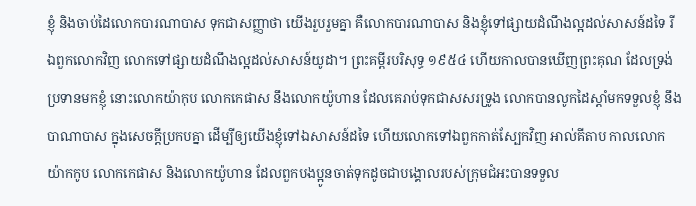ខ្ញុំ និងចាប់ដៃលោកបារណាបាស ទុកជាសញ្ញាថា យើងរួបរួមគ្នា គឺលោកបារណាបាស និងខ្ញុំទៅផ្សាយដំណឹងល្អដល់សាសន៍ដទៃ រីឯពួកលោកវិញ លោកទៅផ្សាយដំណឹងល្អដល់សាសន៍យូដា។ ព្រះគម្ពីរបរិសុទ្ធ ១៩៥៤ ហើយកាលបានឃើញព្រះគុណ ដែលទ្រង់ប្រទានមកខ្ញុំ នោះលោកយ៉ាកុប លោកកេផាស នឹងលោកយ៉ូហាន ដែលគេរាប់ទុកជាសសរទ្រូង លោកបានលូកដៃស្តាំមកទទួលខ្ញុំ នឹងបាណាបាស ក្នុងសេចក្ដីប្រកបគ្នា ដើម្បីឲ្យយើងខ្ញុំទៅឯសាសន៍ដទៃ ហើយលោកទៅឯពួកកាត់ស្បែកវិញ អាល់គីតាប កាលលោកយ៉ាកកូប លោកកេផាស និងលោកយ៉ូហាន ដែលពួកបងប្អូនចាត់ទុកដូចជាបង្គោលរបស់ក្រុមជំអះបានទទួល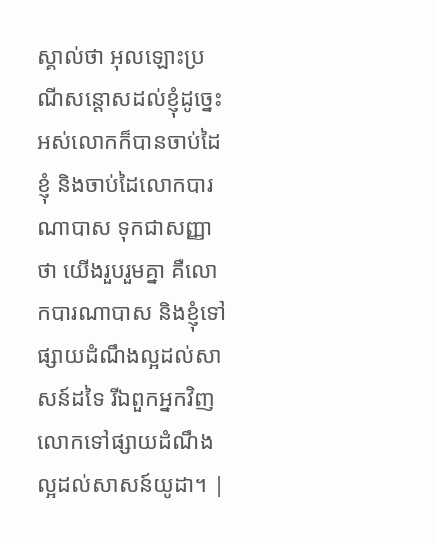ស្គាល់ថា អុលឡោះប្រណីសន្ដោសដល់ខ្ញុំដូច្នេះ អស់លោកក៏បានចាប់ដៃខ្ញុំ និងចាប់ដៃលោកបារណាបាស ទុកជាសញ្ញាថា យើងរួបរួមគ្នា គឺលោកបារណាបាស និងខ្ញុំទៅផ្សាយដំណឹងល្អដល់សាសន៍ដទៃ រីឯពួកអ្នកវិញ លោកទៅផ្សាយដំណឹងល្អដល់សាសន៍យូដា។ |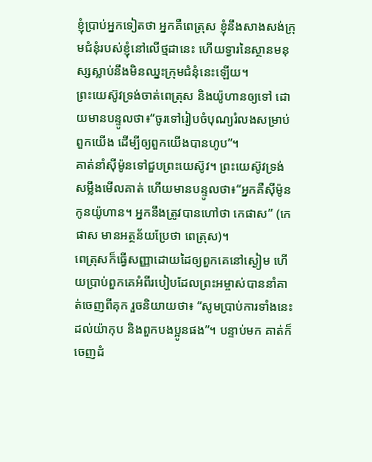ខ្ញុំប្រាប់អ្នកទៀតថា អ្នកគឺពេត្រុស ខ្ញុំនឹងសាងសង់ក្រុមជំនុំរបស់ខ្ញុំនៅលើថ្មដានេះ ហើយទ្វារនៃស្ថានមនុស្សស្លាប់នឹងមិនឈ្នះក្រុមជំនុំនេះឡើយ។
ព្រះយេស៊ូវទ្រង់ចាត់ពេត្រុស និងយ៉ូហានឲ្យទៅ ដោយមានបន្ទូលថា៖“ចូរទៅរៀបចំបុណ្យរំលងសម្រាប់ពួកយើង ដើម្បីឲ្យពួកយើងបានហូប”។
គាត់នាំស៊ីម៉ូនទៅជួបព្រះយេស៊ូវ។ ព្រះយេស៊ូវទ្រង់សម្លឹងមើលគាត់ ហើយមានបន្ទូលថា៖“អ្នកគឺស៊ីម៉ូនកូនយ៉ូហាន។ អ្នកនឹងត្រូវបានហៅថា កេផាស” (កេផាស មានអត្ថន័យប្រែថា ពេត្រុស)។
ពេត្រុសក៏ធ្វើសញ្ញាដោយដៃឲ្យពួកគេនៅស្ងៀម ហើយប្រាប់ពួកគេអំពីរបៀបដែលព្រះអម្ចាស់បាននាំគាត់ចេញពីគុក រួចនិយាយថា៖ “សូមប្រាប់ការទាំងនេះដល់យ៉ាកុប និងពួកបងប្អូនផង”។ បន្ទាប់មក គាត់ក៏ចេញដំ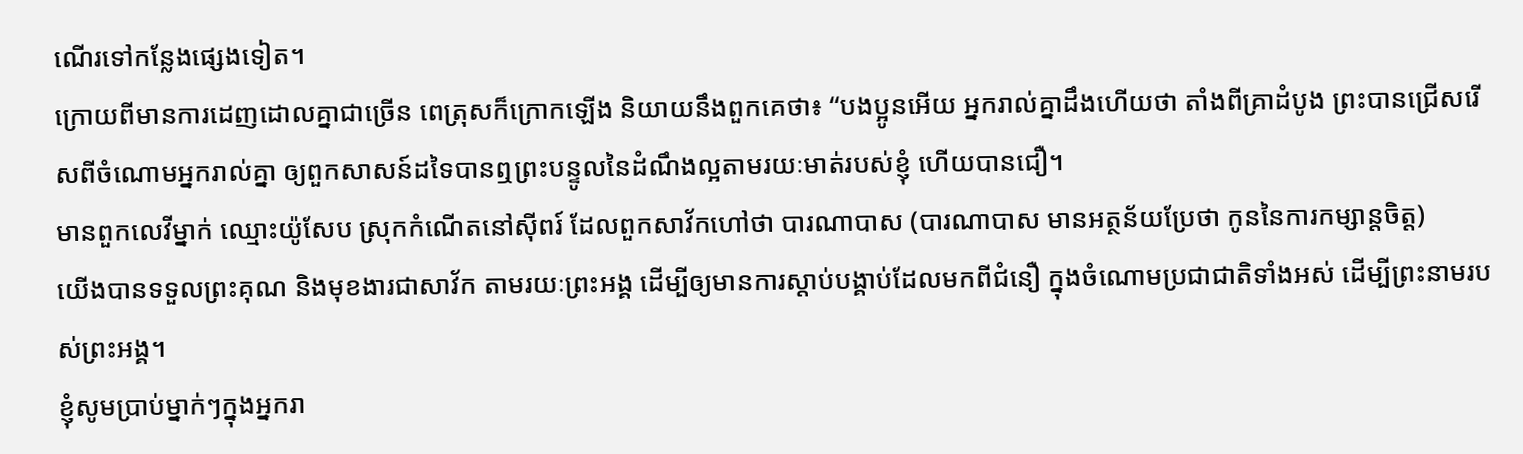ណើរទៅកន្លែងផ្សេងទៀត។
ក្រោយពីមានការដេញដោលគ្នាជាច្រើន ពេត្រុសក៏ក្រោកឡើង និយាយនឹងពួកគេថា៖ “បងប្អូនអើយ អ្នករាល់គ្នាដឹងហើយថា តាំងពីគ្រាដំបូង ព្រះបានជ្រើសរើសពីចំណោមអ្នករាល់គ្នា ឲ្យពួកសាសន៍ដទៃបានឮព្រះបន្ទូលនៃដំណឹងល្អតាមរយៈមាត់របស់ខ្ញុំ ហើយបានជឿ។
មានពួកលេវីម្នាក់ ឈ្មោះយ៉ូសែប ស្រុកកំណើតនៅស៊ីពរ៍ ដែលពួកសាវ័កហៅថា បារណាបាស (បារណាបាស មានអត្ថន័យប្រែថា កូននៃការកម្សាន្តចិត្ត)
យើងបានទទួលព្រះគុណ និងមុខងារជាសាវ័ក តាមរយៈព្រះអង្គ ដើម្បីឲ្យមានការស្ដាប់បង្គាប់ដែលមកពីជំនឿ ក្នុងចំណោមប្រជាជាតិទាំងអស់ ដើម្បីព្រះនាមរបស់ព្រះអង្គ។
ខ្ញុំសូមប្រាប់ម្នាក់ៗក្នុងអ្នករា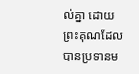ល់គ្នា ដោយព្រះគុណដែលបានប្រទានម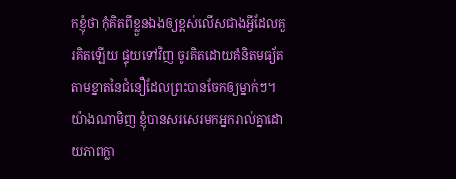កខ្ញុំថា កុំគិតពីខ្លួនឯងឲ្យខ្ពស់លើសជាងអ្វីដែលគួរគិតឡើយ ផ្ទុយទៅវិញ ចូរគិតដោយគំនិតមធ្យ័ត តាមខ្នាតនៃជំនឿដែលព្រះបានចែកឲ្យម្នាក់ៗ។
យ៉ាងណាមិញ ខ្ញុំបានសរសេរមកអ្នករាល់គ្នាដោយភាពក្លា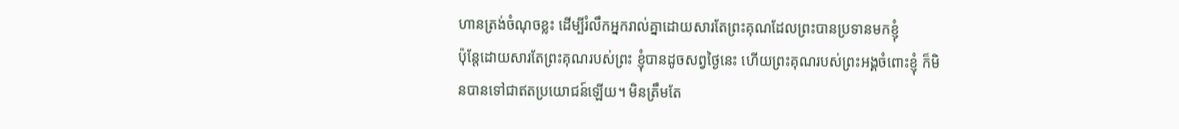ហានត្រង់ចំណុចខ្លះ ដើម្បីរំលឹកអ្នករាល់គ្នាដោយសារតែព្រះគុណដែលព្រះបានប្រទានមកខ្ញុំ
ប៉ុន្តែដោយសារតែព្រះគុណរបស់ព្រះ ខ្ញុំបានដូចសព្វថ្ងៃនេះ ហើយព្រះគុណរបស់ព្រះអង្គចំពោះខ្ញុំ ក៏មិនបានទៅជាឥតប្រយោជន៍ឡើយ។ មិនត្រឹមតែ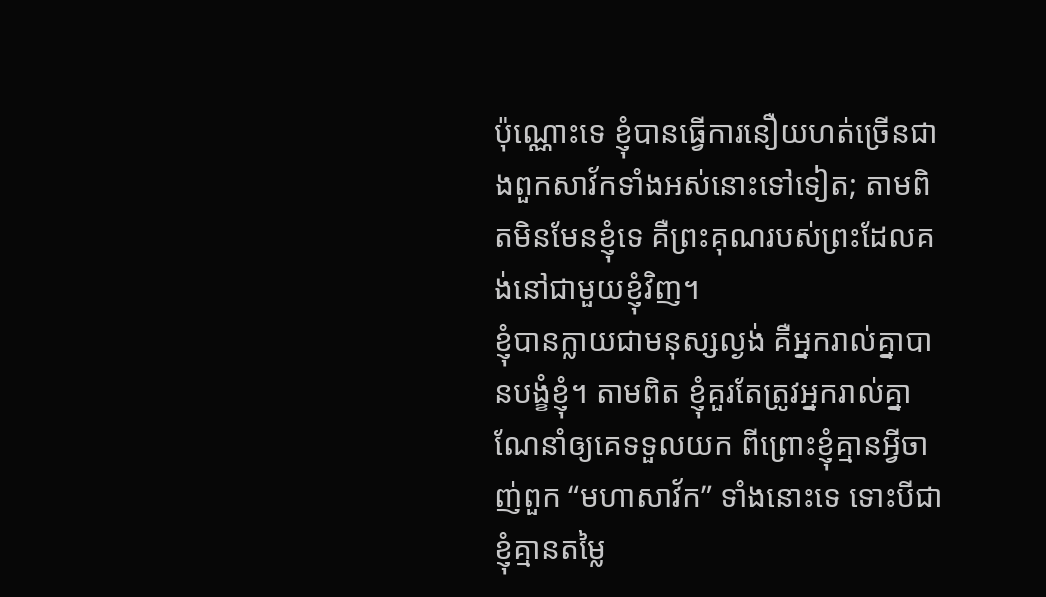ប៉ុណ្ណោះទេ ខ្ញុំបានធ្វើការនឿយហត់ច្រើនជាងពួកសាវ័កទាំងអស់នោះទៅទៀត; តាមពិតមិនមែនខ្ញុំទេ គឺព្រះគុណរបស់ព្រះដែលគង់នៅជាមួយខ្ញុំវិញ។
ខ្ញុំបានក្លាយជាមនុស្សល្ងង់ គឺអ្នករាល់គ្នាបានបង្ខំខ្ញុំ។ តាមពិត ខ្ញុំគួរតែត្រូវអ្នករាល់គ្នាណែនាំឲ្យគេទទួលយក ពីព្រោះខ្ញុំគ្មានអ្វីចាញ់ពួក “មហាសាវ័ក” ទាំងនោះទេ ទោះបីជាខ្ញុំគ្មានតម្លៃ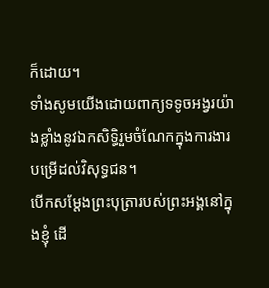ក៏ដោយ។
ទាំងសូមយើងដោយពាក្យទទូចអង្វរយ៉ាងខ្លាំងនូវឯកសិទ្ធិរួមចំណែកក្នុងការងារបម្រើដល់វិសុទ្ធជន។
បើកសម្ដែងព្រះបុត្រារបស់ព្រះអង្គនៅក្នុងខ្ញុំ ដើ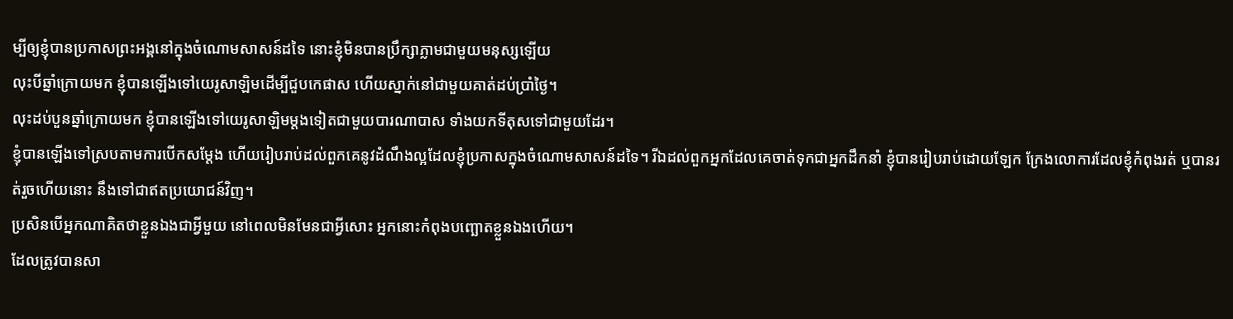ម្បីឲ្យខ្ញុំបានប្រកាសព្រះអង្គនៅក្នុងចំណោមសាសន៍ដទៃ នោះខ្ញុំមិនបានប្រឹក្សាភ្លាមជាមួយមនុស្សឡើយ
លុះបីឆ្នាំក្រោយមក ខ្ញុំបានឡើងទៅយេរូសាឡិមដើម្បីជួបកេផាស ហើយស្នាក់នៅជាមួយគាត់ដប់ប្រាំថ្ងៃ។
លុះដប់បួនឆ្នាំក្រោយមក ខ្ញុំបានឡើងទៅយេរូសាឡិមម្ដងទៀតជាមួយបារណាបាស ទាំងយកទីតុសទៅជាមួយដែរ។
ខ្ញុំបានឡើងទៅស្របតាមការបើកសម្ដែង ហើយរៀបរាប់ដល់ពួកគេនូវដំណឹងល្អដែលខ្ញុំប្រកាសក្នុងចំណោមសាសន៍ដទៃ។ រីឯដល់ពួកអ្នកដែលគេចាត់ទុកជាអ្នកដឹកនាំ ខ្ញុំបានរៀបរាប់ដោយឡែក ក្រែងលោការដែលខ្ញុំកំពុងរត់ ឬបានរត់រួចហើយនោះ នឹងទៅជាឥតប្រយោជន៍វិញ។
ប្រសិនបើអ្នកណាគិតថាខ្លួនឯងជាអ្វីមួយ នៅពេលមិនមែនជាអ្វីសោះ អ្នកនោះកំពុងបញ្ឆោតខ្លួនឯងហើយ។
ដែលត្រូវបានសា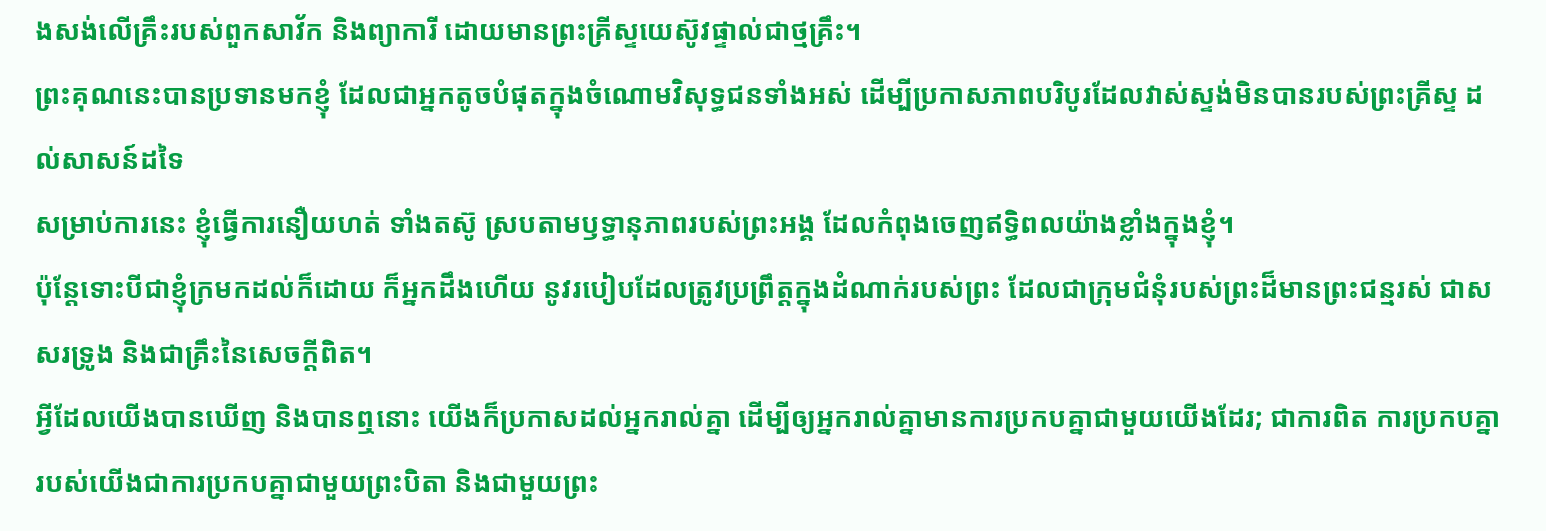ងសង់លើគ្រឹះរបស់ពួកសាវ័ក និងព្យាការី ដោយមានព្រះគ្រីស្ទយេស៊ូវផ្ទាល់ជាថ្មគ្រឹះ។
ព្រះគុណនេះបានប្រទានមកខ្ញុំ ដែលជាអ្នកតូចបំផុតក្នុងចំណោមវិសុទ្ធជនទាំងអស់ ដើម្បីប្រកាសភាពបរិបូរដែលវាស់ស្ទង់មិនបានរបស់ព្រះគ្រីស្ទ ដល់សាសន៍ដទៃ
សម្រាប់ការនេះ ខ្ញុំធ្វើការនឿយហត់ ទាំងតស៊ូ ស្របតាមឫទ្ធានុភាពរបស់ព្រះអង្គ ដែលកំពុងចេញឥទ្ធិពលយ៉ាងខ្លាំងក្នុងខ្ញុំ។
ប៉ុន្តែទោះបីជាខ្ញុំក្រមកដល់ក៏ដោយ ក៏អ្នកដឹងហើយ នូវរបៀបដែលត្រូវប្រព្រឹត្តក្នុងដំណាក់របស់ព្រះ ដែលជាក្រុមជំនុំរបស់ព្រះដ៏មានព្រះជន្មរស់ ជាសសរទ្រូង និងជាគ្រឹះនៃសេចក្ដីពិត។
អ្វីដែលយើងបានឃើញ និងបានឮនោះ យើងក៏ប្រកាសដល់អ្នករាល់គ្នា ដើម្បីឲ្យអ្នករាល់គ្នាមានការប្រកបគ្នាជាមួយយើងដែរ; ជាការពិត ការប្រកបគ្នារបស់យើងជាការប្រកបគ្នាជាមួយព្រះបិតា និងជាមួយព្រះ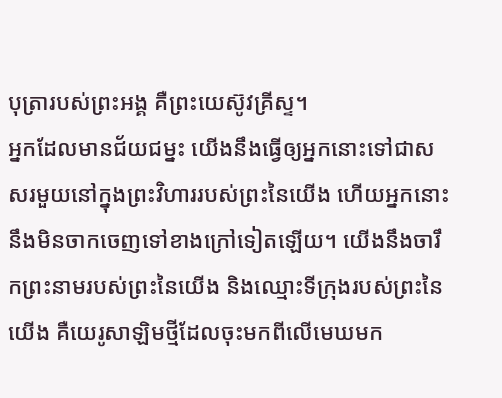បុត្រារបស់ព្រះអង្គ គឺព្រះយេស៊ូវគ្រីស្ទ។
អ្នកដែលមានជ័យជម្នះ យើងនឹងធ្វើឲ្យអ្នកនោះទៅជាសសរមួយនៅក្នុងព្រះវិហាររបស់ព្រះនៃយើង ហើយអ្នកនោះនឹងមិនចាកចេញទៅខាងក្រៅទៀតឡើយ។ យើងនឹងចារឹកព្រះនាមរបស់ព្រះនៃយើង និងឈ្មោះទីក្រុងរបស់ព្រះនៃយើង គឺយេរូសាឡិមថ្មីដែលចុះមកពីលើមេឃមក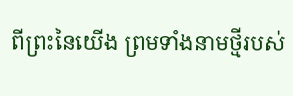ពីព្រះនៃយើង ព្រមទាំងនាមថ្មីរបស់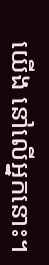យើង នៅលើអ្នកនោះ។